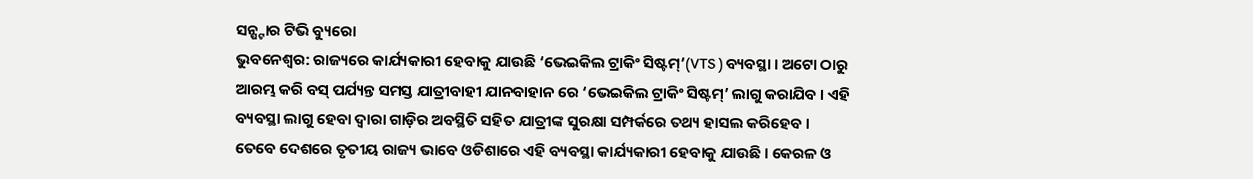ସନ୍ଷ୍ଟାର ଟିଭି ବ୍ୟୁରୋ
ଭୁବନେଶ୍ୱର: ରାଜ୍ୟରେ କାର୍ଯ୍ୟକାରୀ ହେବାକୁ ଯାଉଛି ‘ଭେଇକିଲ ଟ୍ରାକିଂ ସିଷ୍ଟମ୍’(VTS ) ବ୍ୟବସ୍ଥା । ଅଟୋ ଠାରୁ ଆରମ୍ଭ କରି ବସ୍ ପର୍ଯ୍ୟନ୍ତ ସମସ୍ତ ଯାତ୍ରୀବାହୀ ଯାନବାହାନ ରେ ‘ଭେଇକିଲ ଟ୍ରାକିଂ ସିଷ୍ଟମ୍’ ଲାଗୁ କରାଯିବ । ଏହି ବ୍ୟବସ୍ଥା ଲାଗୁ ହେବା ଦ୍ଵାରା ଗାଡ଼ିର ଅବସ୍ଥିତି ସହିତ ଯାତ୍ରୀଙ୍କ ସୁରକ୍ଷା ସମ୍ପର୍କରେ ତଥ୍ୟ ହାସଲ କରିହେବ ।
ତେବେ ଦେଶରେ ତୃତୀୟ ରାଜ୍ୟ ଭାବେ ଓଡିଶାରେ ଏହି ବ୍ୟବସ୍ଥା କାର୍ଯ୍ୟକାରୀ ହେବାକୁ ଯାଉଛି । କେରଳ ଓ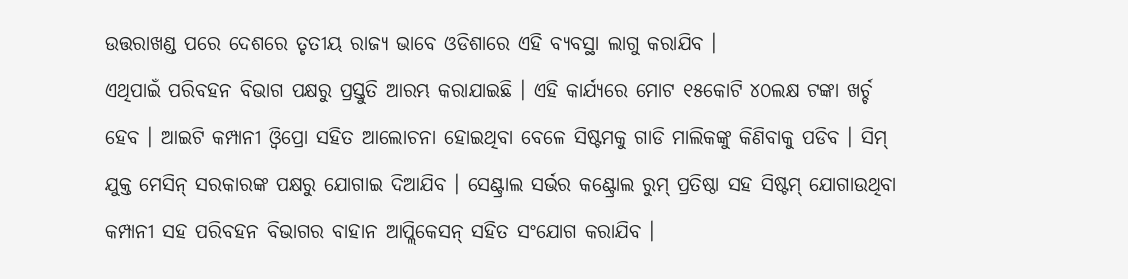ଉତ୍ତରାଖଣ୍ଡ ପରେ ଦେଶରେ ତୃତୀୟ ରାଜ୍ୟ ଭାବେ ଓଡିଶାରେ ଏହି ବ୍ୟବସ୍ଥା ଲାଗୁ କରାଯିବ ।
ଏଥିପାଇଁ ପରିବହନ ବିଭାଗ ପକ୍ଷରୁ ପ୍ରସ୍ତୁତି ଆରମ୍ଭ କରାଯାଇଛି । ଏହି କାର୍ଯ୍ୟରେ ମୋଟ ୧୫କୋଟି ୪୦ଲକ୍ଷ ଟଙ୍କା ଖର୍ଚ୍ଚ ହେବ । ଆଇଟି କମ୍ପାନୀ ଓ୍ବିପ୍ରୋ ସହିତ ଆଲୋଚନା ହୋଇଥିବା ବେଳେ ସିଷ୍ଟମକୁ ଗାଡି ମାଲିକଙ୍କୁ କିଣିବାକୁ ପଡିବ । ସିମ୍ ଯୁକ୍ତ ମେସିନ୍ ସରକାରଙ୍କ ପକ୍ଷରୁ ଯୋଗାଇ ଦିଆଯିବ । ସେଣ୍ଟ୍ରାଲ ସର୍ଭର କଣ୍ଟ୍ରୋଲ ରୁମ୍ ପ୍ରତିଷ୍ଠା ସହ ସିଷ୍ଟମ୍ ଯୋଗାଉଥିବା କମ୍ପାନୀ ସହ ପରିବହନ ବିଭାଗର ବାହାନ ଆପ୍ଲିକେସନ୍ ସହିତ ସଂଯୋଗ କରାଯିବ ।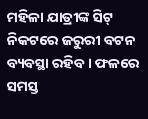ମହିଳା ଯାତ୍ରୀଙ୍କ ସିଟ୍ ନିକଟରେ ଜରୁରୀ ବଟନ ବ୍ୟବସ୍ଥା ରହିବ । ଫଳରେ ସମସ୍ତ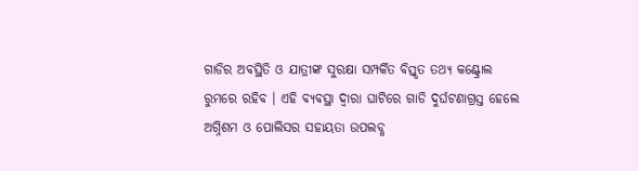ଗାଡିର ଅବସ୍ଥିତି ଓ ଯାତ୍ରୀଙ୍କ ସୁରକ୍ଷା ସମ୍ପର୍କିତ ବିସ୍ତୃତ ତଥ୍ୟ କଣ୍ଟ୍ରୋଲ ରୁମରେ ରହିବ । ଏହି ବ୍ୟବସ୍ଥା ଦ୍ବାରା ଘାଟିରେ ଗାଡି ଦୁର୍ଘଟଣାଗ୍ରସ୍ତ ହେଲେ ଅଗ୍ନିଶମ ଓ ପୋଲିସର ସହାୟତା ଉପଲବ୍ଧ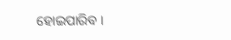ହୋଇପାରିବ ।